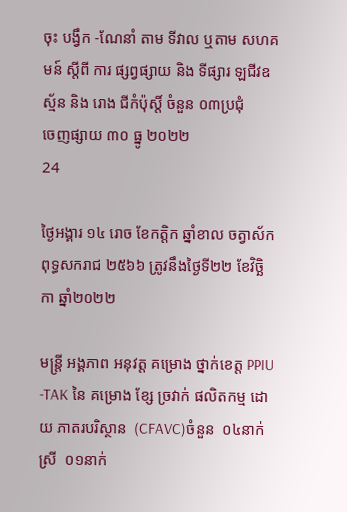ចុះ បង្វឹក -ណែនាំ តាម ទីវាល ឬតាម សហគមន៍ ស្ដីពី ការ ផ្សព្វផ្សាយ និង ទីផ្សារ ឡជីវឧស្ម័ន និង រោង ជីកំប៉ុស្ដិ៍ ចំនួន ០៣ប្រជុំ
ចេញផ្សាយ ៣០ ធ្នូ ២០២២
24

ថ្ងៃអង្គារ ១៤ រោច ខែកត្តិក ឆ្នាំខាល ចត្វាស័ក ពុទ្ធសករាជ ២៥៦៦ ត្រូវនឹងថ្ងៃទី២២ ខែវិច្ឆិកា ឆ្នាំ២០២២

មន្រ្តី អង្គភាព អនុវត្ត គម្រោង ថ្នាក់ខេត្ត PPIU -TAK នៃ គម្រោង ខ្សែ ច្រវាក់ ផលិតកម្ម ដោយ ភាតរបរិស្ថាន  (CFAVC)ចំនួន  ០៤នាក់  ស្រី  ០១នាក់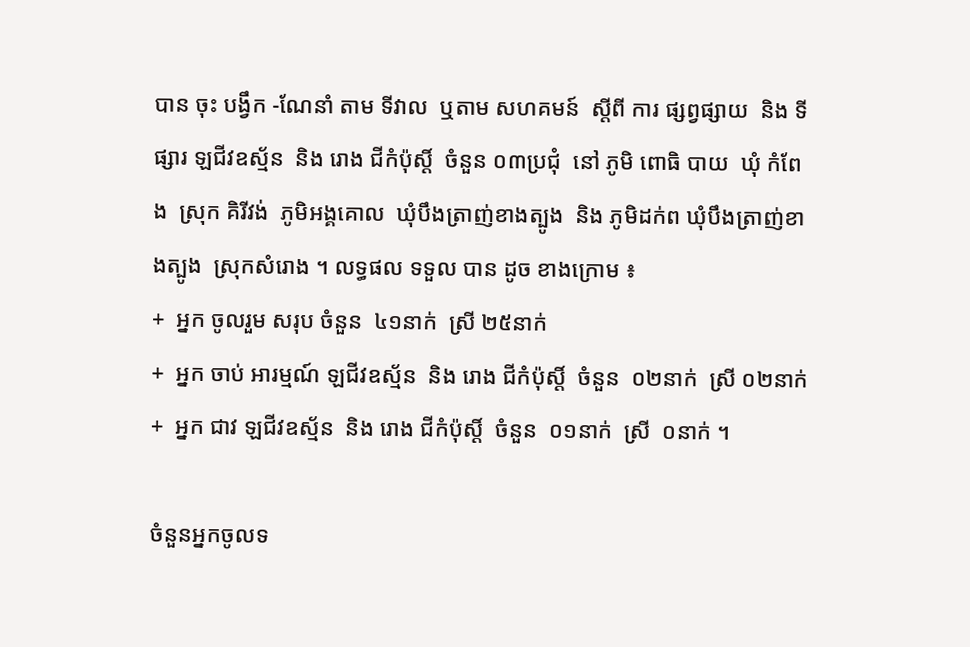បាន ចុះ បង្វឹក -ណែនាំ តាម ទីវាល  ឬតាម សហគមន៍  ស្ដីពី ការ ផ្សព្វផ្សាយ  និង ទីផ្សារ ឡជីវឧស្ម័ន  និង រោង ជីកំប៉ុស្ដិ៍  ចំនួន ០៣ប្រជុំ  នៅ ភូមិ ពោធិ បាយ  ឃុំ កំពែង  ស្រុក គិរីវង់  ភូមិអង្គគោល  ឃុំបឹងត្រាញ់ខាងត្បូង  និង ភូមិដក់ព ឃុំបឹងត្រាញ់ខាងត្បូង  ស្រុកសំរោង ។ លទ្ធផល ទទួល បាន ដូច ខាងក្រោម ៖
+  អ្នក ចូលរួម សរុប ចំនួន  ៤១នាក់  ស្រី ២៥នាក់
+  អ្នក ចាប់ អារម្មណ៍ ឡជីវឧស្ម័ន  និង រោង ជីកំប៉ុស្ដិ៍  ចំនួន  ០២នាក់  ស្រី ០២នាក់
+  អ្នក ជាវ ឡជីវឧស្ម័ន  និង រោង ជីកំប៉ុស្ដិ៍  ចំនួន  ០១នាក់  ស្រី  ០នាក់ ។

ចំនួនអ្នកចូលទ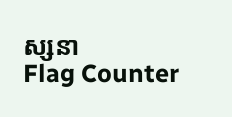ស្សនា
Flag Counter